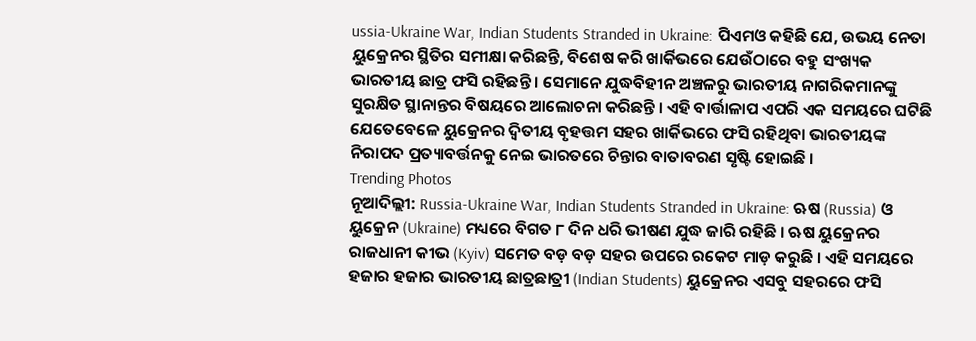ussia-Ukraine War, Indian Students Stranded in Ukraine: ପିଏମଓ କହିଛି ଯେ, ଉଭୟ ନେତା ୟୁକ୍ରେନର ସ୍ଥିତିର ସମୀକ୍ଷା କରିଛନ୍ତି, ବିଶେଷ କରି ଖାର୍କିଭରେ ଯେଉଁଠାରେ ବହୁ ସଂଖ୍ୟକ ଭାରତୀୟ ଛାତ୍ର ଫସି ରହିଛନ୍ତି । ସେମାନେ ଯୁଦ୍ଧବିହୀନ ଅଞ୍ଚଳରୁ ଭାରତୀୟ ନାଗରିକମାନଙ୍କୁ ସୁରକ୍ଷିତ ସ୍ଥାନାନ୍ତର ବିଷୟରେ ଆଲୋଚନା କରିଛନ୍ତି । ଏହି ବାର୍ତ୍ତାଳାପ ଏପରି ଏକ ସମୟରେ ଘଟିଛି ଯେତେବେଳେ ୟୁକ୍ରେନର ଦ୍ୱିତୀୟ ବୃହତ୍ତମ ସହର ଖାର୍କିଭରେ ଫସି ରହିଥିବା ଭାରତୀୟଙ୍କ ନିରାପଦ ପ୍ରତ୍ୟାବର୍ତ୍ତନକୁ ନେଇ ଭାରତରେ ଚିନ୍ତାର ବାତାବରଣ ସୃଷ୍ଟି ହୋଇଛି ।
Trending Photos
ନୂଆଦିଲ୍ଲୀ: Russia-Ukraine War, Indian Students Stranded in Ukraine: ଋଷ (Russia) ଓ ୟୁକ୍ରେନ (Ukraine) ମଧ୍ୟରେ ବିଗତ ୮ ଦିନ ଧରି ଭୀଷଣ ଯୁଦ୍ଧ ଜାରି ରହିଛି । ଋଷ ୟୁକ୍ରେନର ରାଜଧାନୀ କୀଭ (Kyiv) ସମେତ ବଡ଼ ବଡ଼ ସହର ଉପରେ ରକେଟ ମାଡ଼ କରୁଛି । ଏହି ସମୟରେ ହଜାର ହଜାର ଭାରତୀୟ ଛାତ୍ରଛାତ୍ରୀ (Indian Students) ୟୁକ୍ରେନର ଏସବୁ ସହରରେ ଫସି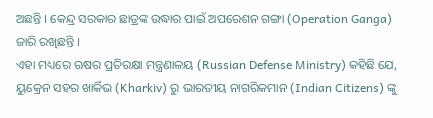ଅଛନ୍ତି । କେନ୍ଦ୍ର ସରକାର ଛାତ୍ରଙ୍କ ଉଦ୍ଧାର ପାଇଁ ଅପରେଶନ ଗଙ୍ଗା (Operation Ganga) ଜାରି ରଖିଛନ୍ତି ।
ଏହା ମଧ୍ୟରେ ଋଷର ପ୍ରତିରକ୍ଷା ମନ୍ତ୍ରଣାଳୟ (Russian Defense Ministry) କହିଛି ଯେ, ୟୁକ୍ରେନ ସହର ଖାର୍କିଭ (Kharkiv) ରୁ ଭାରତୀୟ ନାଗରିକମାନ (Indian Citizens) ଙ୍କୁ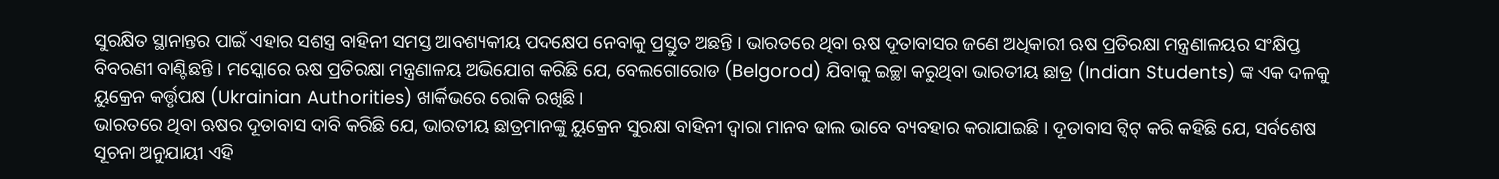ସୁରକ୍ଷିତ ସ୍ଥାନାନ୍ତର ପାଇଁ ଏହାର ସଶସ୍ତ୍ର ବାହିନୀ ସମସ୍ତ ଆବଶ୍ୟକୀୟ ପଦକ୍ଷେପ ନେବାକୁ ପ୍ରସ୍ତୁତ ଅଛନ୍ତି । ଭାରତରେ ଥିବା ଋଷ ଦୂତାବାସର ଜଣେ ଅଧିକାରୀ ଋଷ ପ୍ରତିରକ୍ଷା ମନ୍ତ୍ରଣାଳୟର ସଂକ୍ଷିପ୍ତ ବିବରଣୀ ବାଣ୍ଟିଛନ୍ତି । ମସ୍କୋରେ ଋଷ ପ୍ରତିରକ୍ଷା ମନ୍ତ୍ରଣାଳୟ ଅଭିଯୋଗ କରିଛି ଯେ, ବେଲଗୋରୋଡ (Belgorod) ଯିବାକୁ ଇଚ୍ଛା କରୁଥିବା ଭାରତୀୟ ଛାତ୍ର (Indian Students) ଙ୍କ ଏକ ଦଳକୁ ୟୁକ୍ରେନ କର୍ତ୍ତୃପକ୍ଷ (Ukrainian Authorities) ଖାର୍କିଭରେ ରୋକି ରଖିଛି ।
ଭାରତରେ ଥିବା ଋଷର ଦୂତାବାସ ଦାବି କରିଛି ଯେ, ଭାରତୀୟ ଛାତ୍ରମାନଙ୍କୁ ୟୁକ୍ରେନ ସୁରକ୍ଷା ବାହିନୀ ଦ୍ୱାରା ମାନବ ଢାଲ ଭାବେ ବ୍ୟବହାର କରାଯାଇଛି । ଦୂତାବାସ ଟ୍ୱିଟ୍ କରି କହିଛି ଯେ, ସର୍ବଶେଷ ସୂଚନା ଅନୁଯାୟୀ ଏହି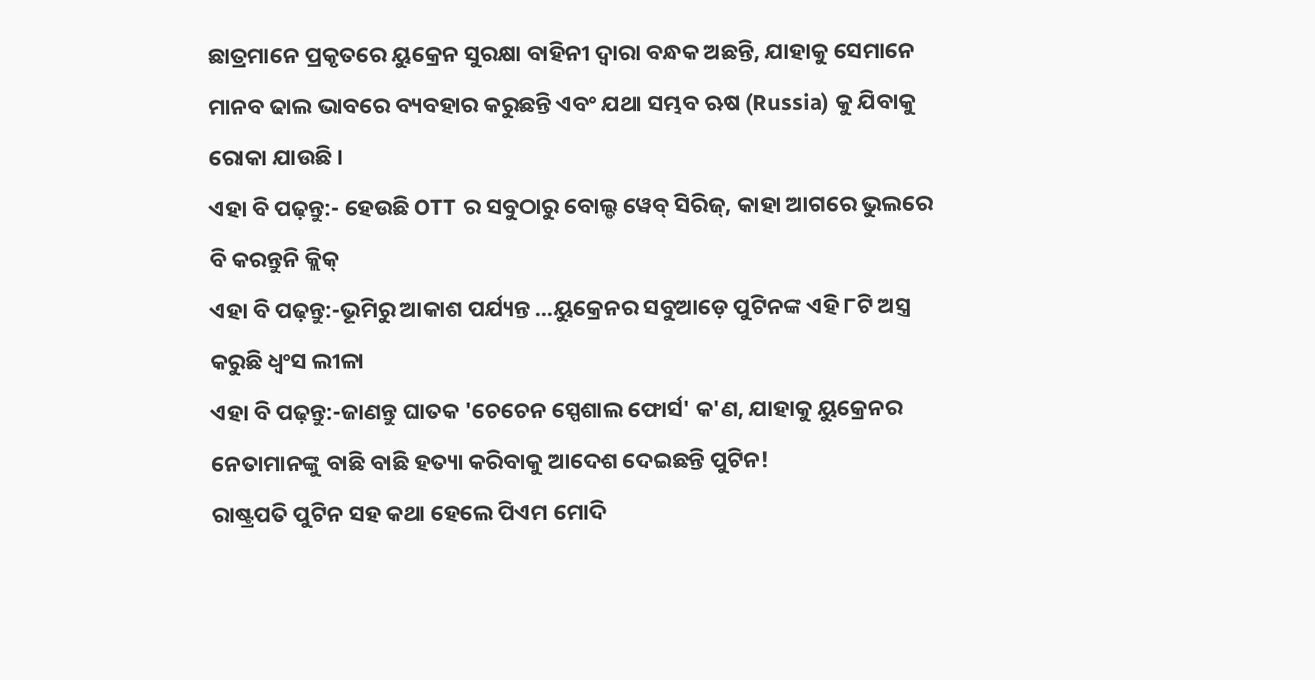ଛାତ୍ରମାନେ ପ୍ରକୃତରେ ୟୁକ୍ରେନ ସୁରକ୍ଷା ବାହିନୀ ଦ୍ୱାରା ବନ୍ଧକ ଅଛନ୍ତି, ଯାହାକୁ ସେମାନେ ମାନବ ଢାଲ ଭାବରେ ବ୍ୟବହାର କରୁଛନ୍ତି ଏବଂ ଯଥା ସମ୍ଭବ ଋଷ (Russia) କୁ ଯିବାକୁ ରୋକା ଯାଉଛି ।
ଏହା ବି ପଢ଼ନ୍ତୁ:- ହେଉଛି OTT ର ସବୁଠାରୁ ବୋଲ୍ଡ ୱେବ୍ ସିରିଜ୍, କାହା ଆଗରେ ଭୁଲରେ ବି କରନ୍ତୁନି କ୍ଲିକ୍
ଏହା ବି ପଢ଼ନ୍ତୁ:-ଭୂମିରୁ ଆକାଶ ପର୍ଯ୍ୟନ୍ତ ...ୟୁକ୍ରେନର ସବୁଆଡ଼େ ପୁଟିନଙ୍କ ଏହି ୮ଟି ଅସ୍ତ୍ର କରୁଛି ଧ୍ୱଂସ ଲୀଳା
ଏହା ବି ପଢ଼ନ୍ତୁ:-ଜାଣନ୍ତୁ ଘାତକ 'ଚେଚେନ ସ୍ପେଶାଲ ଫୋର୍ସ' କ'ଣ, ଯାହାକୁ ୟୁକ୍ରେନର ନେତାମାନଙ୍କୁ ବାଛି ବାଛି ହତ୍ୟା କରିବାକୁ ଆଦେଶ ଦେଇଛନ୍ତି ପୁଟିନ!
ରାଷ୍ଟ୍ରପତି ପୁଟିନ ସହ କଥା ହେଲେ ପିଏମ ମୋଦି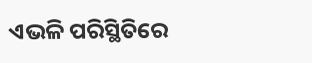ଏଭଳି ପରିସ୍ଥିତିରେ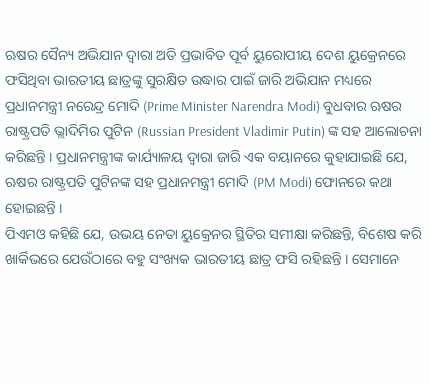ଋଷର ସୈନ୍ୟ ଅଭିଯାନ ଦ୍ୱାରା ଅତି ପ୍ରଭାବିତ ପୂର୍ବ ୟୁରୋପୀୟ ଦେଶ ୟୁକ୍ରେନରେ ଫସିଥିବା ଭାରତୀୟ ଛାତ୍ରଙ୍କୁ ସୁରକ୍ଷିତ ଉଦ୍ଧାର ପାଇଁ ଜାରି ଅଭିଯାନ ମଧ୍ୟରେ ପ୍ରଧାନମନ୍ତ୍ରୀ ନରେନ୍ଦ୍ର ମୋଦି (Prime Minister Narendra Modi) ବୁଧବାର ଋଷର ରାଷ୍ଟ୍ରପତି ଭ୍ଲାଦିମିର ପୁଟିନ (Russian President Vladimir Putin) ଙ୍କ ସହ ଆଲୋଚନା କରିଛନ୍ତି । ପ୍ରଧାନମନ୍ତ୍ରୀଙ୍କ କାର୍ଯ୍ୟାଳୟ ଦ୍ୱାରା ଜାରି ଏକ ବୟାନରେ କୁହାଯାଇଛି ଯେ, ଋଷର ରାଷ୍ଟ୍ରପତି ପୁଟିନଙ୍କ ସହ ପ୍ରଧାନମନ୍ତ୍ରୀ ମୋଦି (PM Modi) ଫୋନରେ କଥା ହୋଇଛନ୍ତି ।
ପିଏମଓ କହିଛି ଯେ, ଉଭୟ ନେତା ୟୁକ୍ରେନର ସ୍ଥିତିର ସମୀକ୍ଷା କରିଛନ୍ତି, ବିଶେଷ କରି ଖାର୍କିଭରେ ଯେଉଁଠାରେ ବହୁ ସଂଖ୍ୟକ ଭାରତୀୟ ଛାତ୍ର ଫସି ରହିଛନ୍ତି । ସେମାନେ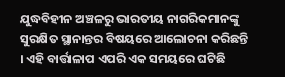ଯୁଦ୍ଧବିହୀନ ଅଞ୍ଚଳରୁ ଭାରତୀୟ ନାଗରିକମାନଙ୍କୁ ସୁରକ୍ଷିତ ସ୍ଥାନାନ୍ତର ବିଷୟରେ ଆଲୋଚନା କରିଛନ୍ତି । ଏହି ବାର୍ତ୍ତାଳାପ ଏପରି ଏକ ସମୟରେ ଘଟିଛି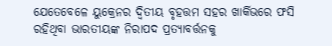ଯେତେବେଳେ ୟୁକ୍ରେନର ଦ୍ୱିତୀୟ ବୃହତ୍ତମ ସହର ଖାର୍କିଭରେ ଫସି ରହିଥିବା ଭାରତୀୟଙ୍କ ନିରାପଦ ପ୍ରତ୍ୟାବର୍ତ୍ତନକୁ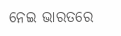ନେଇ ଭାରତରେ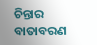ଚିନ୍ତାର ବାତାବରଣ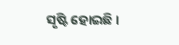ସୃଷ୍ଟି ହୋଇଛି ।